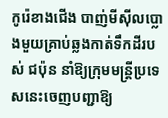កូរ៉េខាងជើង បាញ់មីស៊ីលប្លោងមួយគ្រាប់ឆ្លងកាត់ទឹកដីរបស់ ជប៉ុន នាំឱ្យក្រុមមន្ត្រីប្រទេសនេះចេញបញ្ជាឱ្យ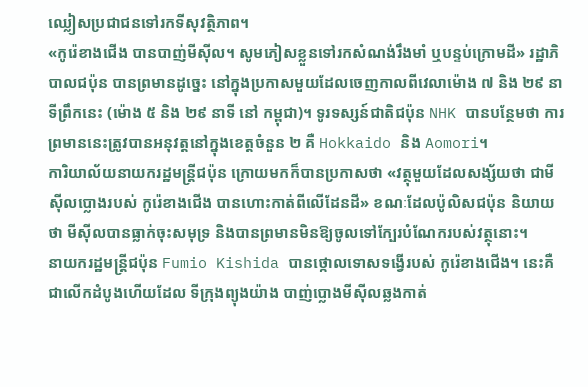ឈ្លៀសប្រជាជនទៅរកទីសុវត្ថិភាព។
«កូរ៉េខាងជើង បានបាញ់មីស៊ីល។ សូមភៀសខ្លួនទៅរកសំណង់រឹងមាំ ឬបន្ទប់ក្រោមដី» រដ្ឋាភិបាលជប៉ុន បានព្រមានដូច្នេះ នៅក្នុងប្រកាសមួយដែលចេញកាលពីវេលាម៉ោង ៧ និង ២៩ នាទីព្រឹកនេះ (ម៉ោង ៥ និង ២៩ នាទី នៅ កម្ពុជា)។ ទូរទស្សន៍ជាតិជប៉ុន NHK បានបន្ថែមថា ការព្រមាននេះត្រូវបានអនុវត្តនៅក្នុងខេត្តចំនួន ២ គឺ Hokkaido និង Aomori។
ការិយាល័យនាយករដ្ឋមន្ត្រីជប៉ុន ក្រោយមកក៏បានប្រកាសថា «វត្ថុមួយដែលសង្ស័យថា ជាមីស៊ីលប្លោងរបស់ កូរ៉េខាងជើង បានហោះកាត់ពីលើដែនដី» ខណៈដែលប៉ូលិសជប៉ុន និយាយថា មីស៊ីលបានធ្លាក់ចុះសមុទ្រ និងបានព្រមានមិនឱ្យចូលទៅក្បែរបំណែករបស់វត្ថុនោះ។
នាយករដ្ឋមន្ត្រីជប៉ុន Fumio Kishida បានថ្កោលទោសទង្វើរបស់ កូរ៉េខាងជើង។ នេះគឺជាលើកដំបូងហើយដែល ទីក្រុងព្យុងយ៉ាង បាញ់ប្លោងមីស៊ីលឆ្លងកាត់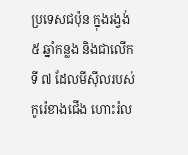ប្រទេសជប៉ុន ក្នុងរង្វង់ ៥ ឆ្នាំកន្លង និងជាលើកទី ៧ ដែលមីស៊ីលរបស់ កូរ៉េខាងជើង ហោះរំល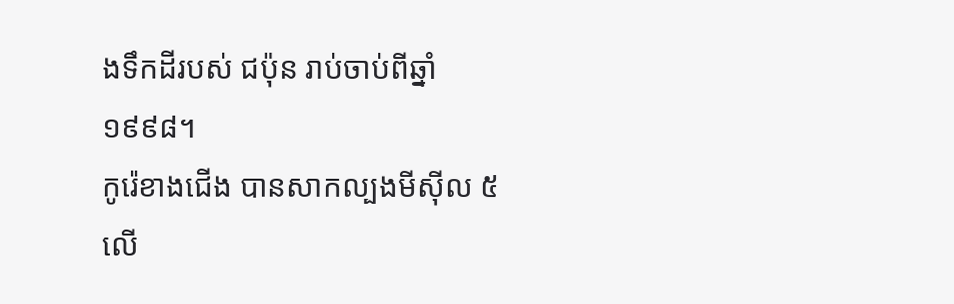ងទឹកដីរបស់ ជប៉ុន រាប់ចាប់ពីឆ្នាំ ១៩៩៨។
កូរ៉េខាងជើង បានសាកល្បងមីស៊ីល ៥ លើ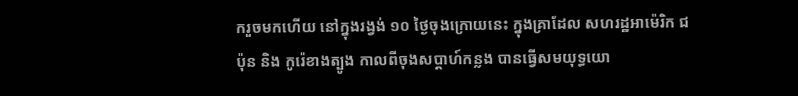ករួចមកហើយ នៅក្នុងរង្វង់ ១០ ថ្ងៃចុងក្រោយនេះ ក្នុងគ្រាដែល សហរដ្ឋអាម៉េរិក ជប៉ុន និង កូរ៉េខាងត្បូង កាលពីចុងសប្ដាហ៍កន្លង បានធ្វើសមយុទ្ធយោ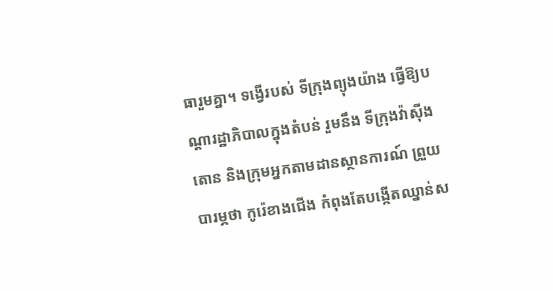ធារួមគ្នា។ ទង្វើរបស់ ទីក្រុងព្យុងយ៉ាង ធ្វើឱ្យបណ្ដារដ្ឋាភិបាលក្នុងតំបន់ រួមនឹង ទីក្រុងវ៉ាស៊ីងតោន និងក្រុមអ្នកតាមដានស្ថានការណ៍ ព្រួយបារម្ភថា កូរ៉េខាងជើង កំពុងតែបង្កើតឈ្នាន់ស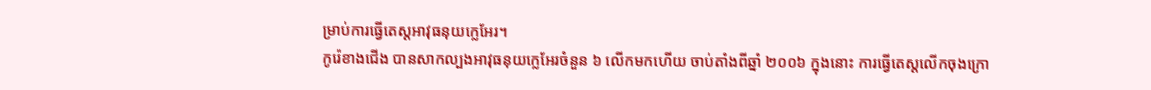ម្រាប់ការធ្វើតេស្តអាវុធនុយក្លេអែរ។
កូរ៉េខាងជើង បានសាកល្បងអាវុធនុយក្លេអែរចំនួន ៦ លើកមកហើយ ចាប់តាំងពីឆ្នាំ ២០០៦ ក្នុងនោះ ការធ្វើតេស្តលើកចុងក្រោ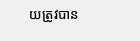យត្រូវបាន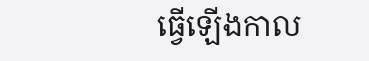ធ្វើឡើងកាល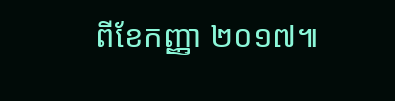ពីខែកញ្ញា ២០១៧៕